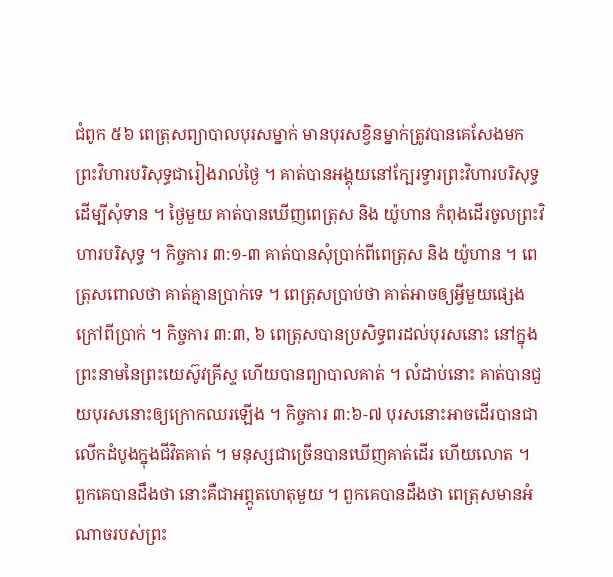ជំពូក ៥៦ ពេត្រុសព្យាបាលបុរសម្នាក់ មានបុរសខ្វិនម្នាក់ត្រូវបានគេសែងមកព្រះវិហារបរិសុទ្ធជារៀងរាល់ថ្ងៃ ។ គាត់បានអង្គុយនៅក្បែរទ្វារព្រះវិហារបរិសុទ្ធ ដើម្បីសុំទាន ។ ថ្ងៃមួយ គាត់បានឃើញពេត្រុស និង យ៉ូហាន កំពុងដើរចូលព្រះវិហារបរិសុទ្ធ ។ កិច្ចការ ៣:១-៣ គាត់បានសុំប្រាក់ពីពេត្រុស និង យ៉ូហាន ។ ពេត្រុសពោលថា គាត់គ្មានប្រាក់ទេ ។ ពេត្រុសប្រាប់ថា គាត់អាចឲ្យអ្វីមួយផ្សេងក្រៅពីប្រាក់ ។ កិច្ចការ ៣:៣, ៦ ពេត្រុសបានប្រសិទ្ធពរដល់បុរសនោះ នៅក្នុងព្រះនាមនៃព្រះយេស៊ូវគ្រីស្ទ ហើយបានព្យាបាលគាត់ ។ លំដាប់នោះ គាត់បានជួយបុរសនោះឲ្យក្រោកឈរឡើង ។ កិច្ចការ ៣:៦-៧ បុរសនោះអាចដើរបានជាលើកដំបូងក្នុងជីវិតគាត់ ។ មនុស្សជាច្រើនបានឃើញគាត់ដើរ ហើយលោត ។ ពួកគេបានដឹងថា នោះគឺជាអព្ភូតហេតុមួយ ។ ពួកគេបានដឹងថា ពេត្រុសមានអំណាចរបស់ព្រះ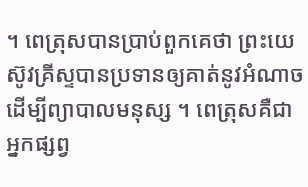។ ពេត្រុសបានប្រាប់ពួកគេថា ព្រះយេស៊ូវគ្រីស្ទបានប្រទានឲ្យគាត់នូវអំណាចដើម្បីព្យាបាលមនុស្ស ។ ពេត្រុសគឺជាអ្នកផ្សព្វ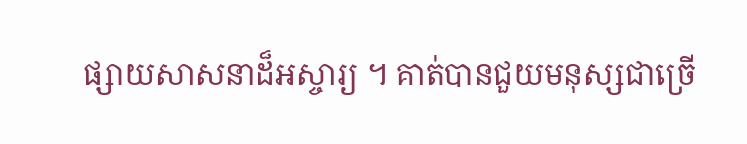ផ្សាយសាសនាដ៏អស្ចារ្យ ។ គាត់បានជួយមនុស្សជាច្រើ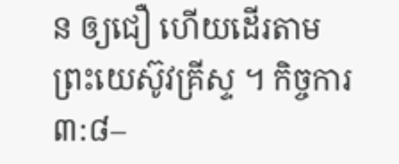ន ឲ្យជឿ ហើយដើរតាមព្រះយេស៊ូវគ្រីស្ទ ។ កិច្ចការ ៣:៨–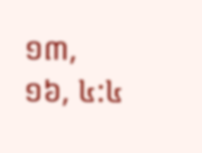១៣, ១៦, ៤:៤